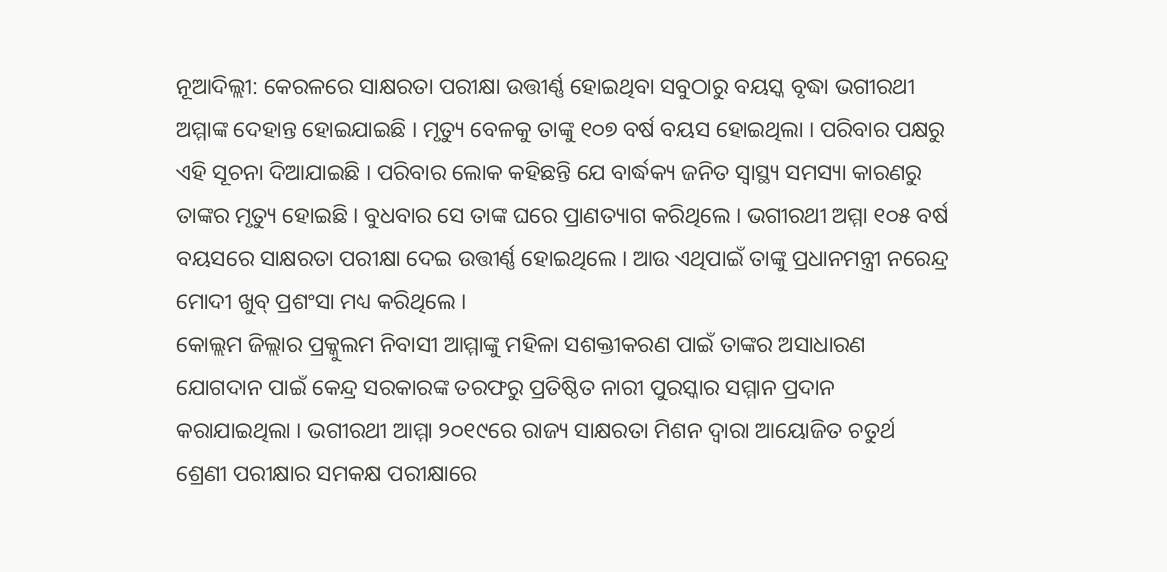ନୂଆଦିଲ୍ଲୀ: କେରଳରେ ସାକ୍ଷରତା ପରୀକ୍ଷା ଉତ୍ତୀର୍ଣ୍ଣ ହୋଇଥିବା ସବୁଠାରୁ ବୟସ୍କ ବୃଦ୍ଧା ଭଗୀରଥୀ ଅମ୍ମାଙ୍କ ଦେହାନ୍ତ ହୋଇଯାଇଛି । ମୃତ୍ୟୁ ବେଳକୁ ତାଙ୍କୁ ୧୦୭ ବର୍ଷ ବୟସ ହୋଇଥିଲା । ପରିବାର ପକ୍ଷରୁ ଏହି ସୂଚନା ଦିଆଯାଇଛି । ପରିବାର ଲୋକ କହିଛନ୍ତି ଯେ ବାର୍ଦ୍ଧକ୍ୟ ଜନିତ ସ୍ୱାସ୍ଥ୍ୟ ସମସ୍ୟା କାରଣରୁ ତାଙ୍କର ମୃତ୍ୟୁ ହୋଇଛି । ବୁଧବାର ସେ ତାଙ୍କ ଘରେ ପ୍ରାଣତ୍ୟାଗ କରିଥିଲେ । ଭଗୀରଥୀ ଅମ୍ମା ୧୦୫ ବର୍ଷ ବୟସରେ ସାକ୍ଷରତା ପରୀକ୍ଷା ଦେଇ ଉତ୍ତୀର୍ଣ୍ଣ ହୋଇଥିଲେ । ଆଉ ଏଥିପାଇଁ ତାଙ୍କୁ ପ୍ରଧାନମନ୍ତ୍ରୀ ନରେନ୍ଦ୍ର ମୋଦୀ ଖୁବ୍ ପ୍ରଶଂସା ମଧ୍ୟ କରିଥିଲେ ।
କୋଲ୍ଲମ ଜିଲ୍ଲାର ପ୍ରକ୍କୁଲମ ନିବାସୀ ଆମ୍ମାଙ୍କୁ ମହିଳା ସଶକ୍ତୀକରଣ ପାଇଁ ତାଙ୍କର ଅସାଧାରଣ ଯୋଗଦାନ ପାଇଁ କେନ୍ଦ୍ର ସରକାରଙ୍କ ତରଫରୁ ପ୍ରତିଷ୍ଠିତ ନାରୀ ପୁରସ୍କାର ସମ୍ମାନ ପ୍ରଦାନ କରାଯାଇଥିଲା । ଭଗୀରଥୀ ଆମ୍ମା ୨୦୧୯ରେ ରାଜ୍ୟ ସାକ୍ଷରତା ମିଶନ ଦ୍ୱାରା ଆୟୋଜିତ ଚତୁର୍ଥ ଶ୍ରେଣୀ ପରୀକ୍ଷାର ସମକକ୍ଷ ପରୀକ୍ଷାରେ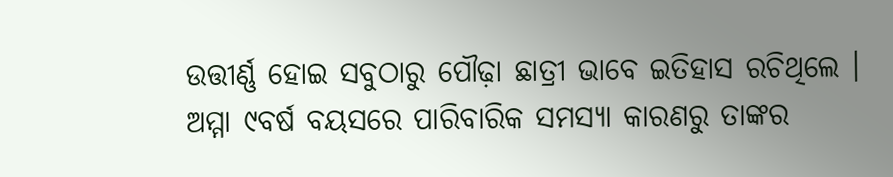ଉତ୍ତୀର୍ଣ୍ଣ ହୋଇ ସବୁଠାରୁ ପୌଢ଼ା ଛାତ୍ରୀ ଭାବେ ଇତିହାସ ରଚିଥିଲେ ।
ଅମ୍ମା ୯ବର୍ଷ ବୟସରେ ପାରିବାରିକ ସମସ୍ୟା କାରଣରୁ ତାଙ୍କର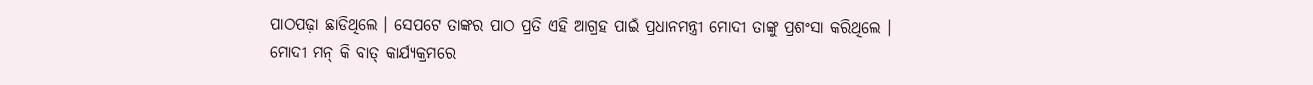ପାଠପଢ଼ା ଛାଡିଥିଲେ । ସେପଟେ ତାଙ୍କର ପାଠ ପ୍ରତି ଏହି ଆଗ୍ରହ ପାଇଁ ପ୍ରଧାନମନ୍ତ୍ରୀ ମୋଦୀ ତାଙ୍କୁ ପ୍ରଶଂସା କରିଥିଲେ । ମୋଦୀ ମନ୍ କି ବାତ୍ କାର୍ଯ୍ୟକ୍ରମରେ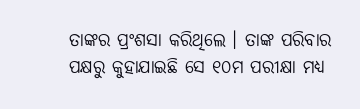ତାଙ୍କର ପ୍ରଂଶସା କରିଥିଲେ । ତାଙ୍କ ପରିବାର ପକ୍ଷରୁ କୁହାଯାଇଛି ସେ ୧୦ମ ପରୀକ୍ଷା ମଧ୍ୟ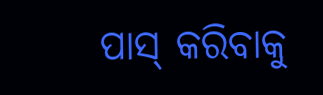ପାସ୍ କରିବାକୁ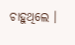ଚାହୁଥିଲେ ।